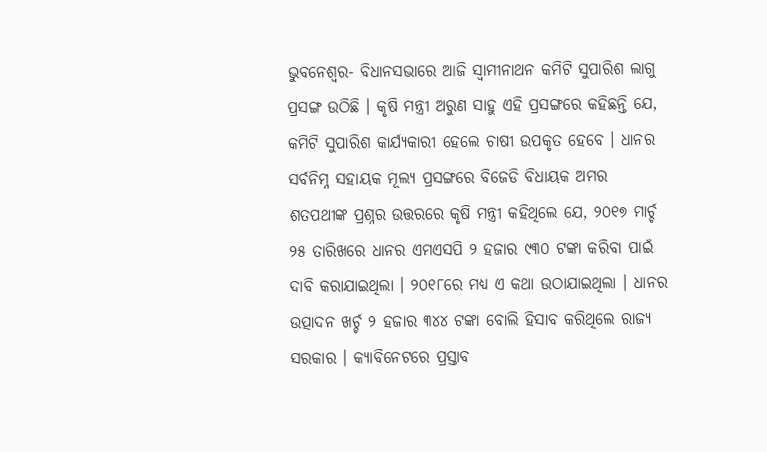ଭୁବନେଶ୍ୱର- ବିଧାନସଭାରେ ଆଜି ସ୍ୱାମୀନାଥନ କମିଟି ସୁପାରିଶ ଲାଗୁ ପ୍ରସଙ୍ଗ ଉଠିଛି । କୃଷି ମନ୍ତ୍ରୀ ଅରୁଣ ସାହୁ ଏହି ପ୍ରସଙ୍ଗରେ କହିଛନ୍ତି ଯେ, କମିଟି ସୁପାରିଶ କାର୍ଯ୍ୟକାରୀ ହେଲେ ଚାଷୀ ଉପକୃତ ହେବେ । ଧାନର ସର୍ବନିମ୍ନ ସହାୟକ ମୂଲ୍ୟ ପ୍ରସଙ୍ଗରେ ବିଜେଡି ବିଧାୟକ ଅମର ଶତପଥୀଙ୍କ ପ୍ରଶ୍ନର ଉତ୍ତରରେ କୃଷି ମନ୍ତ୍ରୀ କହିଥିଲେ ଯେ, ୨୦୧୭ ମାର୍ଚ୍ଚ ୨୫ ତାରିଖରେ ଧାନର ଏମଏସପି ୨ ହଜାର ୯୩୦ ଟଙ୍କା କରିବା ପାଇଁ ଦାବି କରାଯାଇଥିଲା । ୨୦୧୮ରେ ମଧ୍ୟ ଏ କଥା ଉଠାଯାଇଥିଲା । ଧାନର ଉତ୍ପାଦନ ଖର୍ଚ୍ଚ ୨ ହଜାର ୩୪୪ ଟଙ୍କା ବୋଲି ହିସାବ କରିଥିଲେ ରାଜ୍ୟ ସରକାର । କ୍ୟାବିନେଟରେ ପ୍ରସ୍ତାବ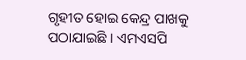ଗୃହୀତ ହୋଇ କେନ୍ଦ୍ର ପାଖକୁ ପଠାଯାଇଛି । ଏମଏସପି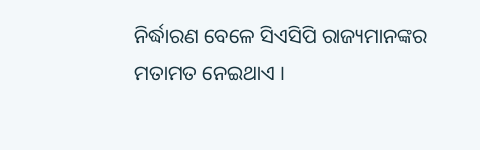ନିର୍ଦ୍ଧାରଣ ବେଳେ ସିଏସିପି ରାଜ୍ୟମାନଙ୍କର ମତାମତ ନେଇଥାଏ ।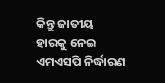କିନ୍ତୁ ଜାତୀୟ ହାରକୁ ନେଇ ଏମଏସପି ନିର୍ଦ୍ଧାରଣ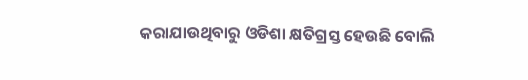କରାଯାଉଥିବାରୁ ଓଡିଶା କ୍ଷତିଗ୍ରସ୍ତ ହେଉଛି ବୋଲି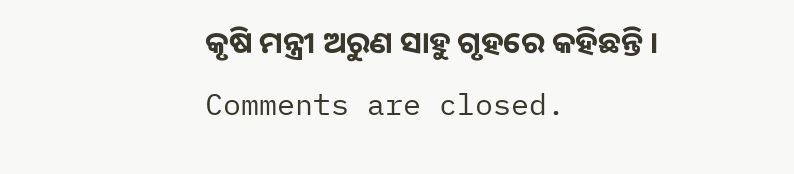କୃଷି ମନ୍ତ୍ରୀ ଅରୁଣ ସାହୁ ଗୃହରେ କହିଛନ୍ତି ।
Comments are closed.